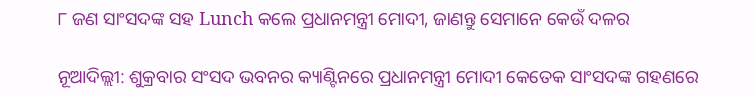୮ ଜଣ ସାଂସଦଙ୍କ ସହ Lunch କଲେ ପ୍ରଧାନମନ୍ତ୍ରୀ ମୋଦୀ, ଜାଣନ୍ତୁ ସେମାନେ କେଉଁ ଦଳର

ନୂଆଦିଲ୍ଲୀ: ଶୁକ୍ରବାର ସଂସଦ ଭବନର କ୍ୟାଣ୍ଟିନରେ ପ୍ରଧାନମନ୍ତ୍ରୀ ମୋଦୀ କେତେକ ସାଂସଦଙ୍କ ଗହଣରେ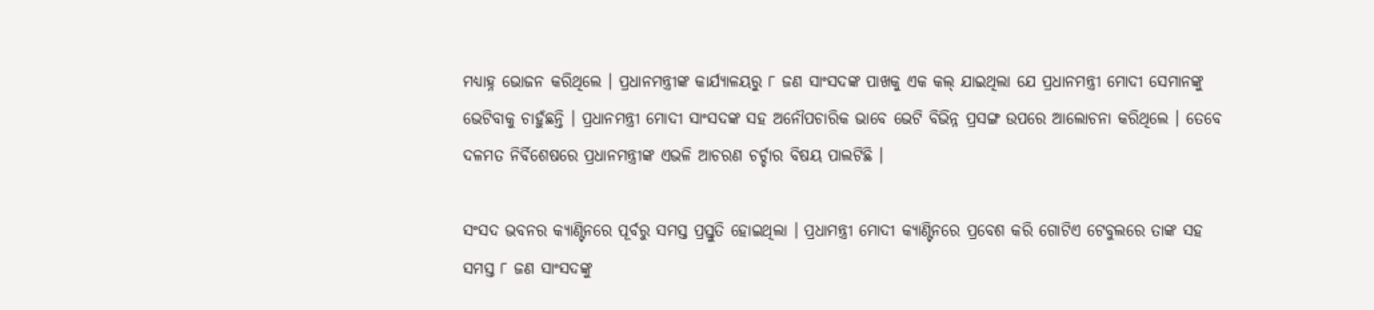ମଧ୍ୟାହ୍ନ ଭୋଜନ କରିଥିଲେ । ପ୍ରଧାନମନ୍ତ୍ରୀଙ୍କ କାର୍ଯ୍ୟାଳୟରୁ ୮ ଜଣ ସାଂସଦଙ୍କ ପାଖକୁ ଏକ କଲ୍ ଯାଇଥିଲା ଯେ ପ୍ରଧାନମନ୍ତ୍ରୀ ମୋଦୀ ସେମାନଙ୍କୁ ଭେଟିବାକୁ ଚାହୁଁଛନ୍ତି । ପ୍ରଧାନମନ୍ତ୍ରୀ ମୋଦୀ ସାଂସଦଙ୍କ ସହ ଅନୌପଚାରିକ ଭାବେ ଭେଟି ବିଭିନ୍ନ ପ୍ରସଙ୍ଗ ଉପରେ ଆଲୋଚନା କରିଥିଲେ । ତେବେ ଦଳମତ ନିର୍ବିଶେଷରେ ପ୍ରଧାନମନ୍ତ୍ରୀଙ୍କ ଏଭଳି ଆଚରଣ ଚର୍ଚ୍ଚାର ବିଷୟ ପାଲଟିଛି ।

ସଂସଦ ଭବନର କ୍ୟାଣ୍ଟିନରେ ପୂର୍ବରୁ ସମସ୍ତ ପ୍ରସ୍ତୁତି ହୋଇଥିଲା । ପ୍ରଧାମନ୍ତ୍ରୀ ମୋଦୀ କ୍ୟାଣ୍ଟିନରେ ପ୍ରବେଶ କରି ଗୋଟିଏ ଟେବୁଲରେ ତାଙ୍କ ସହ ସମସ୍ତ ୮ ଜଣ ସାଂସଦଙ୍କୁ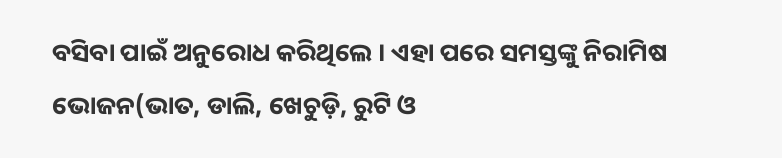ବସିବା ପାଇଁ ଅନୁରୋଧ କରିଥିଲେ । ଏହା ପରେ ସମସ୍ତଙ୍କୁ ନିରାମିଷ ଭୋଜନ(ଭାତ, ଡାଲି, ଖେଚୁଡ଼ି, ରୁଟି ଓ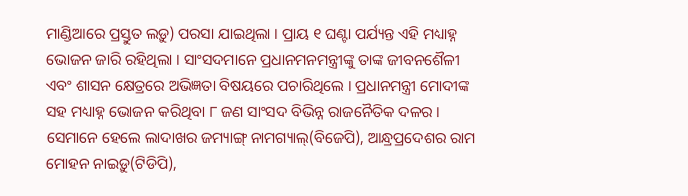ମାଣ୍ଡିଆରେ ପ୍ରସ୍ତୁତ ଲଡ଼ୁ) ପରସା ଯାଇଥିଲା । ପ୍ରାୟ ୧ ଘଣ୍ଟା ପର୍ଯ୍ୟନ୍ତ ଏହି ମଧ୍ୟାହ୍ନ ଭୋଜନ ଜାରି ରହିଥିଲା । ସାଂସଦମାନେ ପ୍ରଧାନମନମନ୍ତ୍ରୀଙ୍କୁ ତାଙ୍କ ଜୀବନଶୈଳୀ ଏବଂ ଶାସନ କ୍ଷେତ୍ରରେ ଅଭିଜ୍ଞତା ବିଷୟରେ ପଚାରିଥିଲେ । ପ୍ରଧାନମନ୍ତ୍ରୀ ମୋଦୀଙ୍କ ସହ ମଧ୍ୟାହ୍ନ ଭୋଜନ କରିଥିବା ୮ ଜଣ ସାଂସଦ ବିଭିନ୍ନ ରାଜନୈତିକ ଦଳର । ସେମାନେ ହେଲେ ଲାଦାଖର ଜମ୍ୟାଙ୍ଗ୍ ନାମଗ୍ୟାଲ୍(ବିଜେପି), ଆନ୍ଧ୍ରପ୍ରଦେଶର ରାମ ମୋହନ ନାଇଡ଼ୁ(ଟିଡିପି),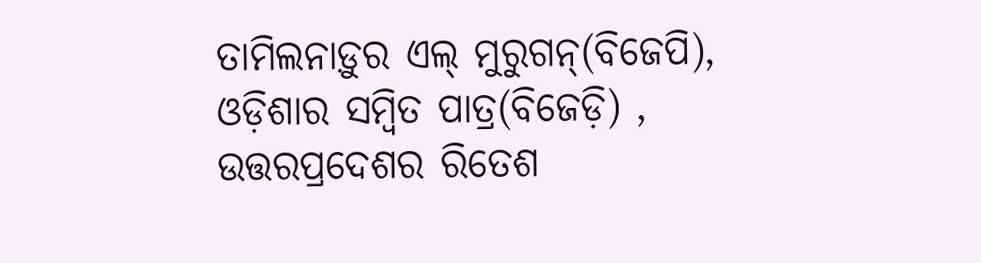ତାମିଲନାଡ଼ୁର ଏଲ୍ ମୁରୁଗନ୍(ବିଜେପି), ଓଡ଼ିଶାର ସମ୍ବିତ ପାତ୍ର(ବିଜେଡ଼ି) , ଉତ୍ତରପ୍ରଦେଶର ରିତେଶ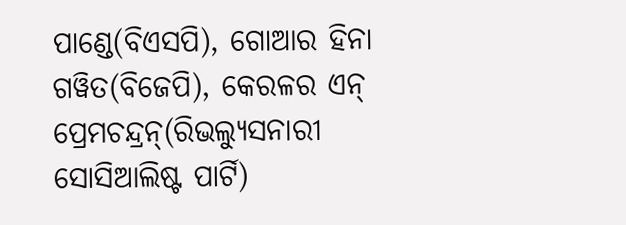ପାଣ୍ଡେ(ବିଏସପି), ଗୋଆର ହିନା ଗୱିତ(ବିଜେପି), କେରଳର ଏନ୍ ପ୍ରେମଚନ୍ଦ୍ରନ୍(ରିଭଲ୍ୟୁସନାରୀ ସୋସିଆଲିଷ୍ଟ ପାର୍ଟି)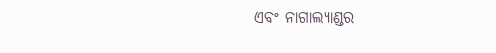ଏବଂ ନାଗାଲ୍ୟାଣ୍ଡର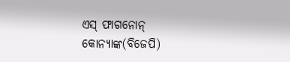ଏସ୍ ଫାଗନୋନ୍ କୋନ୍ୟାଙ୍କ(ବିଜେପି)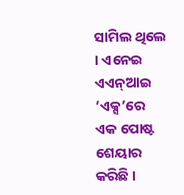ସାମିଲ ଥିଲେ । ଏନେଇ ଏଏନ୍ଆଇ ‘ଏକ୍ସ’ରେ ଏକ ପୋଷ୍ଟ ଶେୟାର କରିଛି ।